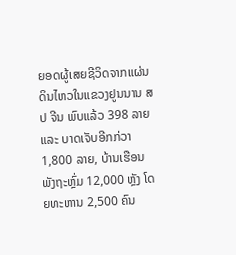ຍອດຜູ້ເສຍຊີວິດຈາກແຜ່ນດິນໄຫວໃນແຂວງຢູນນານ ສປ ຈີນ ພົບແລ້ວ 398 ລາຍ ແລະ ບາດເຈັບອີກກ່ວາ
1,800 ລາຍ, ບ້ານເຮືອນພັງຖະຫຼົ່ມ 12,000 ຫຼັງ ໂດຍທະຫານ 2,500 ຄົນ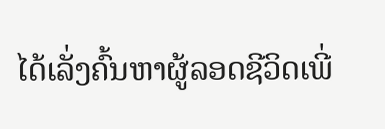ໄດ້ເລັ່ງຄົ້ນຫາຜູ້ລອດຊີວິດເພີ່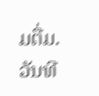ມຕື່ມ.
ວັນທີ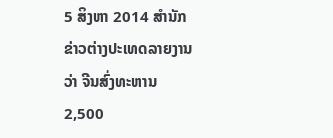5 ສິງຫາ 2014 ສຳນັກຂ່າວຕ່າງປະເທດລາຍງານວ່າ ຈີນສົ່ງທະຫານ 2,500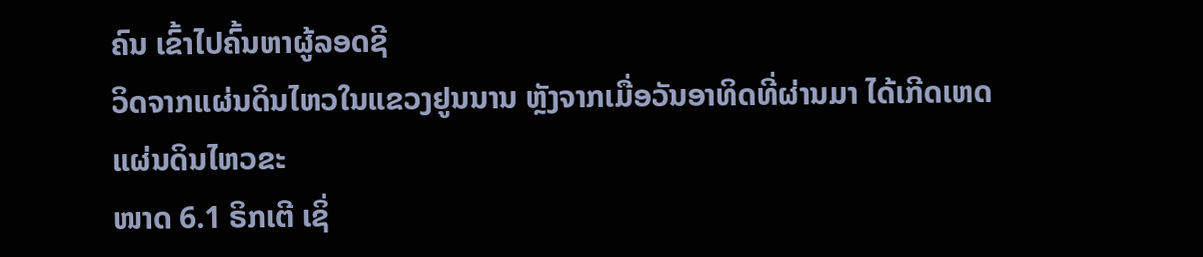ຄົນ ເຂົ້າໄປຄົ້ນຫາຜູ້ລອດຊີ
ວິດຈາກແຜ່ນດິນໄຫວໃນແຂວງຢູນນານ ຫຼັງຈາກເມື່ອວັນອາທິດທີ່ຜ່ານມາ ໄດ້ເກີດເຫດແຜ່ນດິນໄຫວຂະ
ໜາດ 6.1 ຣິກເຕີ ເຊິ່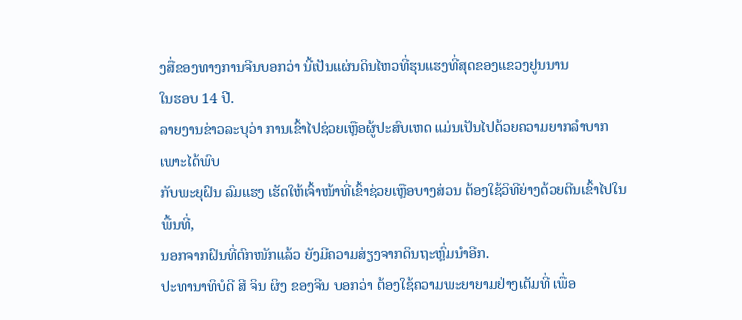ງສື່ຂອງທາງການຈີນບອກວ່າ ນີ້ເປັນແຜ່ນດິນໄຫວທີ່ຮຸນແຮງທີ່ສຸດຂອງແຂວງຢູນນານ
ໃນຮອບ 14 ປີ.
ລາຍງານຂ່າວລະບຸວ່າ ການເຂົ້າໄປຊ່ວຍເຫຼືອຜູ້ປະສົບເຫດ ແມ່ນເປັນໄປດ້ວຍຄວາມຍາກລຳບາກ ເພາະໄດ້ພົບ
ກັບພະຍຸຝົນ ລົມແຮງ ເຮັດໃຫ້ເຈົ້າໜ້າທີ່ເຂົ້າຊ່ວຍເຫຼືອບາງສ່ວນ ຕ້ອງໃຊ້ວິທີຍ່າງດ້ວຍຕີນເຂົ້າໄປໃນພື້ນທີ່,
ນອກຈາກຝົນທີ່ຕົກໜັກແລ້ວ ຍັງມີຄວາມສ່ຽງຈາກດິນຖະຫຼົ່ມນຳອີກ.
ປະທານາທິບໍດີ ສີ ຈິນ ຜິງ ຂອງຈີນ ບອກວ່າ ຕ້ອງໃຊ້ຄວາມພະຍາຍາມຢ່າງເຕັມທີ່ ເພື່ອ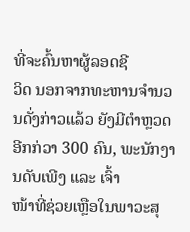ທີ່ຈະຄົ້ນຫາຜູ້ລອດຊີ
ວິດ ນອກຈາກທະຫານຈຳນວນດັ່ງກ່າວແລ້ວ ຍັງມີຕຳຫຼວດອີກກ່ວາ 300 ຄົນ, ພະນັກງານດັບເພີງ ແລະ ເຈົ້າ
ໜ້າທີ່ຊ່ວຍເຫຼືອໃນພາວະສຸ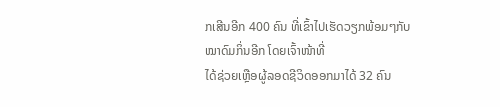ກເສີນອີກ 400 ຄົນ ທີ່ເຂົ້າໄປເຮັດວຽກພ້ອມໆກັບໝາດົມກິ່ນອີກ ໂດຍເຈົ້າໜ້າທີ່
ໄດ້ຊ່ວຍເຫຼືອຜູ້ລອດຊີວິດອອກມາໄດ້ 32 ຄົນ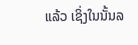ແລ້ວ ເຊິ່ງໃນນັ້ນລ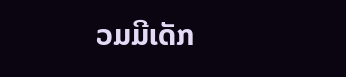ວມມີເດັກ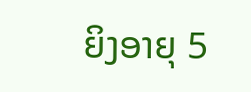ຍິງອາຍຸ 5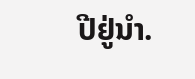ປີຢູ່ນຳ.